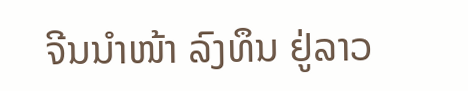ຈີນນໍາໜ້າ ລົງທຶນ ຢູ່ລາວ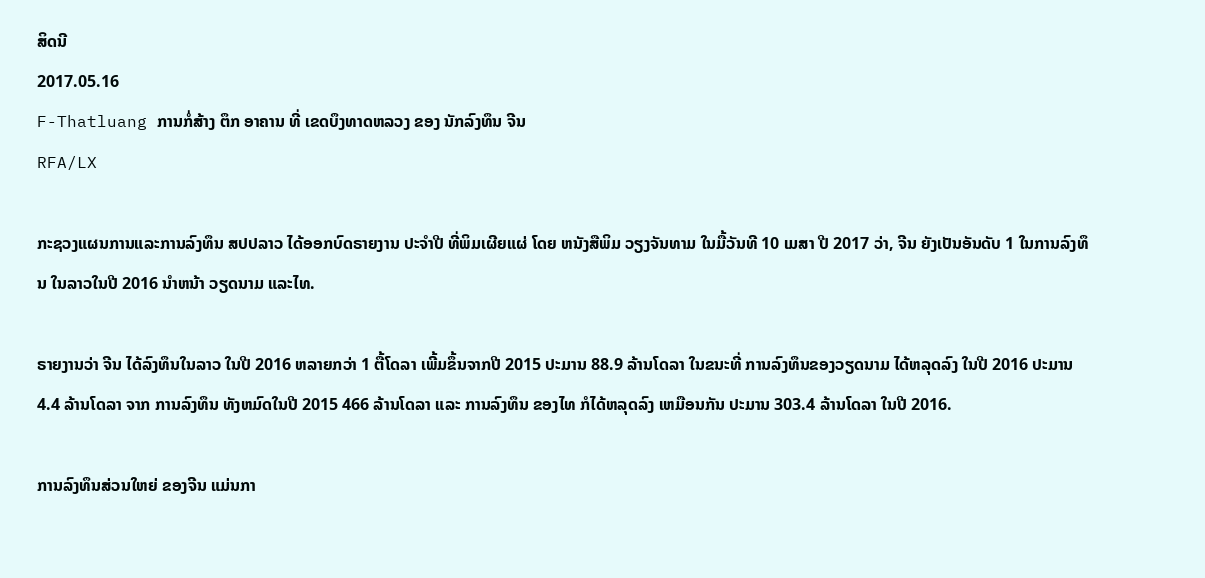ສິດນີ
2017.05.16
F-Thatluang ການກໍ່ສ້າງ ຕຶກ ອາຄານ ທີ່ ເຂດບຶງທາດຫລວງ ຂອງ ນັກລົງທຶນ ຈີນ
RFA/LX

ກະຊວງແຜນການແລະການລົງທຶນ ສປປລາວ ໄດ້ອອກບົດຣາຍງານ ປະຈຳປີ ທີ່ພິມເຜີຍແຜ່ ໂດຍ ຫນັງສືພິມ ວຽງຈັນທາມ ໃນມື້ວັນທີ 10 ເມສາ ປີ 2017 ວ່າ, ຈີນ ຍັງເປັນອັນດັບ 1 ໃນການລົງທຶນ ໃນລາວໃນປີ 2016 ນຳຫນ້າ ວຽດນາມ ແລະໄທ.

ຣາຍງານວ່າ ຈີນ ໄດ້ລົງທຶນໃນລາວ ໃນປີ 2016 ຫລາຍກວ່າ 1 ຕື້ໂດລາ ເພີ້ມຂຶ້ນຈາກປີ 2015 ປະມານ 88.9 ລ້ານໂດລາ ໃນຂນະທີ່ ການລົງທຶນຂອງວຽດນາມ ໄດ້ຫລຸດລົງ ໃນປີ 2016 ປະມານ 4.4 ລ້ານໂດລາ ຈາກ ການລົງທຶນ ທັງຫມົດໃນປີ 2015 466 ລ້ານໂດລາ ແລະ ການລົງທຶນ ຂອງໄທ ກໍໄດ້ຫລຸດລົງ ເຫມືອນກັນ ປະມານ 303.4 ລ້ານໂດລາ ໃນປີ 2016.

ການລົງທຶນສ່ວນໃຫຍ່ ຂອງຈີນ ແມ່ນກາ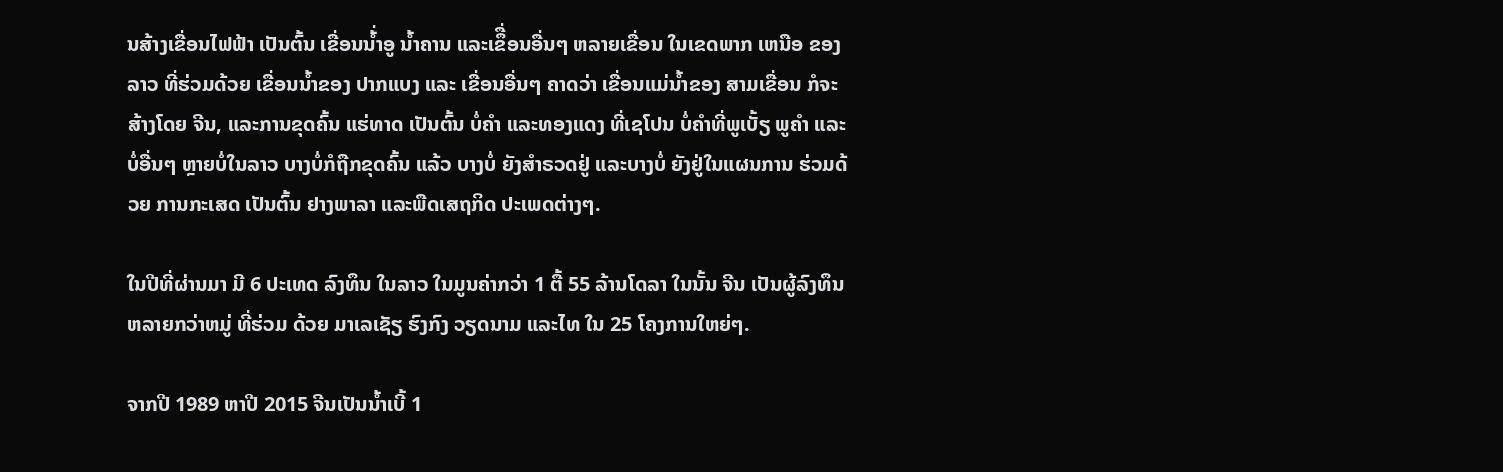ນສ້າງເຂື່ອນໄຟຟ້າ ເປັນຕົ້ນ ເຂື່ອນນ້່ຳອູ ນ້ຳຄານ ແລະເຂຶື່ອນອື່ນໆ ຫລາຍເຂື່ອນ ໃນເຂດພາກ ເຫນືອ ຂອງລາວ ທີ່ຮ່ວມດ້ວຍ ເຂື່ອນນ້ຳຂອງ ປາກແບງ ແລະ ເຂື່ອນອື່ນໆ ຄາດວ່າ ເຂື່ອນແມ່ນ້ຳຂອງ ສາມເຂື່ອນ ກໍຈະສ້າງໂດຍ ຈີນ, ແລະການຂຸດຄົ້ນ ແຮ່ທາດ ເປັນຕົ້ນ ບໍ່ຄຳ ແລະທອງແດງ ທີ່ເຊໂປນ ບໍ່ຄຳທີ່ພູເບັ້ຽ ພູຄຳ ແລະບໍ່ອື່ນໆ ຫຼາຍບໍ່ໃນລາວ ບາງບໍ່ກໍຖືກຂຸດຄົ້ນ ແລ້ວ ບາງບໍ່ ຍັງສຳຣວດຢູ່ ແລະບາງບໍ່ ຍັງຢູ່ໃນແຜນການ ຮ່ວມດ້ວຍ ການກະເສດ ເປັນຕົ້ນ ຢາງພາລາ ແລະພືດເສຖກິດ ປະເພດຕ່າງໆ.

ໃນປີທີ່ຜ່ານມາ ມີ 6 ປະເທດ ລົງທຶນ ໃນລາວ ໃນມູນຄ່າກວ່າ 1 ຕື້ 55 ລ້ານໂດລາ ໃນນັ້ນ ຈີນ ເປັນຜູ້ລົງທຶນ ຫລາຍກວ່າຫມູ່ ທີ່ຮ່ວມ ດ້ວຍ ມາເລເຊັຽ ຮົງກົງ ວຽດນາມ ແລະໄທ ໃນ 25 ໂຄງການໃຫຍ່ໆ.

ຈາກປີ 1989 ຫາປີ 2015 ຈີນເປັນນ້ຳເບີ້ 1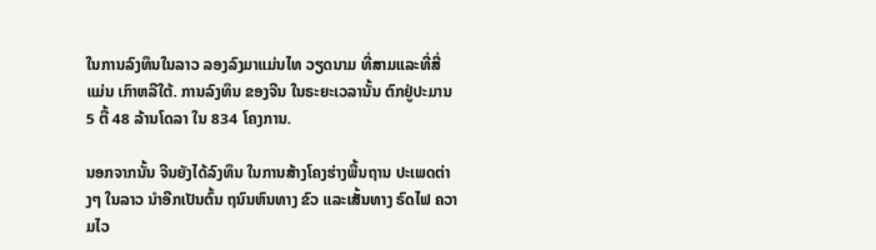ໃນການລົງທຶນໃນລາວ ລອງລົງມາແມ່ນໄທ ວຽດນາມ ທີ່ສາມແລະທີ່ສີ່ ແມ່ນ ເກົາຫລີໃຕ້. ການລົງທຶນ ຂອງຈີນ ໃນຣະຍະເວລານັ້ນ ຕົກຢູ່ປະມານ 5 ຕື້ 48 ລ້ານໂດລາ ໃນ 834 ໂຄງການ.

ນອກຈາກນັ້ນ ຈີນຍັງໄດ້ລົງທຶນ ໃນການສ້າງໂຄງຮ່າງພື້ນຖານ ປະເພດຕ່າງໆ ໃນລາວ ນຳອີກເປັນຕົ້ນ ຖນົນຫົນທາງ ຂົວ ແລະເສັ້ນທາງ ຣົດໄຟ ຄວາມໄວ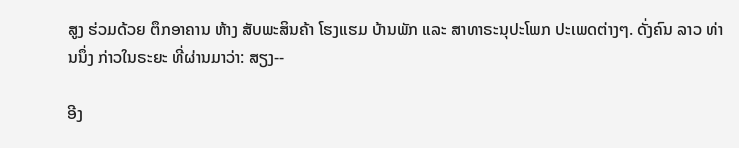ສູງ ຮ່ວມດ້ວຍ ຕຶກອາຄານ ຫ້າງ ສັບພະສິນຄ້າ ໂຮງແຮມ ບ້ານພັກ ແລະ ສາທາຣະນຸປະໂພກ ປະເພດຕ່າງໆ. ດັ່ງຄົນ ລາວ ທ່ານນຶ່ງ ກ່າວໃນຣະຍະ ທີ່ຜ່ານມາວ່າ: ສຽງ--

ອີງ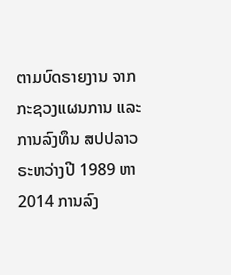ຕາມບົດຣາຍງານ ຈາກກະຊວງແຜນການ ແລະການລົງທຶນ ສປປລາວ ຣະຫວ່າງປີ 1989 ຫາ 2014 ການລົງ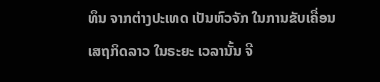ທຶນ ຈາກຕ່າງປະເທດ ເປັນຫົວຈັກ ໃນການຂັບເຄື່ອນ ເສຖກິດລາວ ໃນຣະຍະ ເວລານັ້ນ ຈີ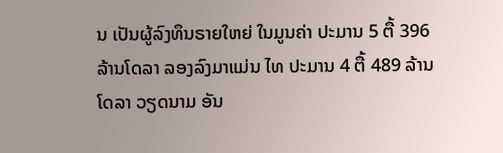ນ ເປັນຜູ້ລົງທຶນຣາຍໃຫຍ່ ໃນມູນຄ່າ ປະມານ 5 ຕື້ 396 ລ້ານໂດລາ ລອງລົງມາແມ່ນ ໄທ ປະມານ 4 ຕື້ 489 ລ້ານໂດລາ ວຽດນາມ ອັນ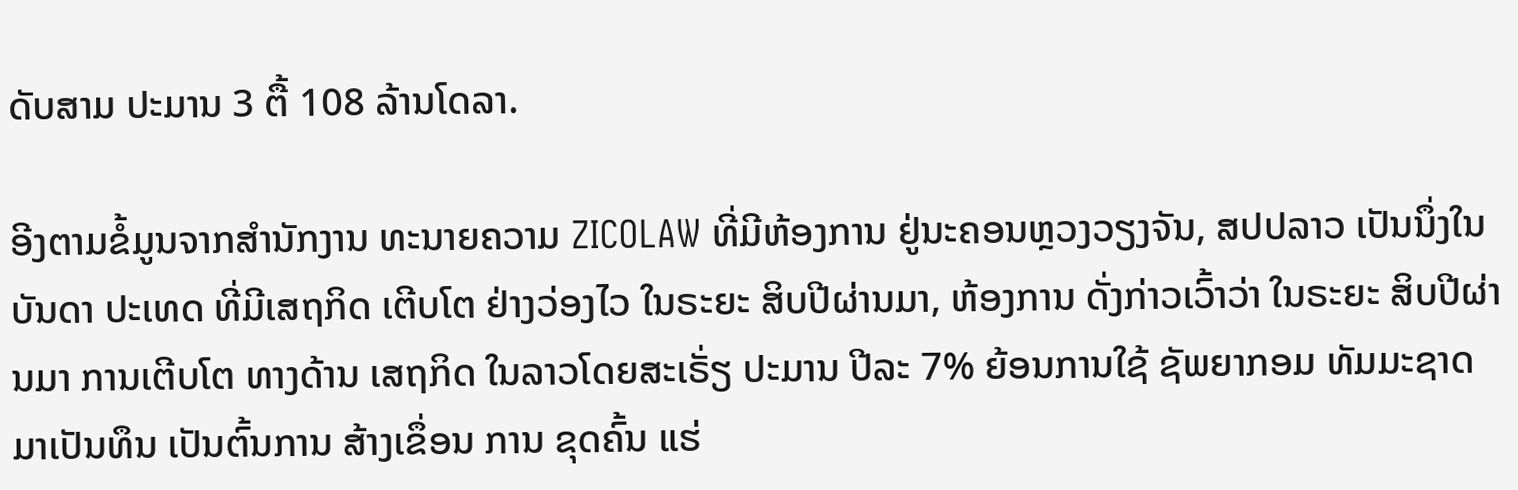ດັບສາມ ປະມານ 3 ຕື້ 108 ລ້ານໂດລາ.

ອີງຕາມຂໍ້ມູນຈາກສຳນັກງານ ທະນາຍຄວາມ ZICOLAW ທີ່ມີຫ້ອງການ ຢູ່ນະຄອນຫຼວງວຽງຈັນ, ສປປລາວ ເປັນນຶ່ງໃນບັນດາ ປະເທດ ທີ່ມີເສຖກິດ ເຕີບໂຕ ຢ່າງວ່ອງໄວ ໃນຣະຍະ ສິບປີຜ່ານມາ, ຫ້ອງການ ດັ່ງກ່າວເວົ້າວ່າ ໃນຣະຍະ ສິບປີຜ່ານມາ ການເຕີບໂຕ ທາງດ້ານ ເສຖກິດ ໃນລາວໂດຍສະເຣັ່ຽ ປະມານ ປີລະ 7% ຍ້ອນການໃຊ້ ຊັພຍາກອມ ທັມມະຊາດ ມາເປັນທຶນ ເປັນຕົ້ນການ ສ້າງເຂຶ່ອນ ການ ຂຸດຄົ້ນ ແຮ່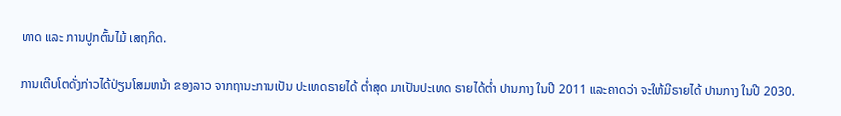ທາດ ແລະ ການປູກຕົ້ນໄມ້ ເສຖກິດ.

ການເຕີບໂຕດັ່ງກ່າວໄດ້ປ່ຽນໂສມຫນ້າ ຂອງລາວ ຈາກຖານະການເປັນ ປະເທດຣາຍໄດ້ ຕ່ຳສຸດ ມາເປັນປະເທດ ຣາຍໄດ້ຕ່ຳ ປານກາງ ໃນປີ 2011 ແລະຄາດວ່າ ຈະໃຫ້ມີຣາຍໄດ້ ປານກາງ ໃນປີ 2030.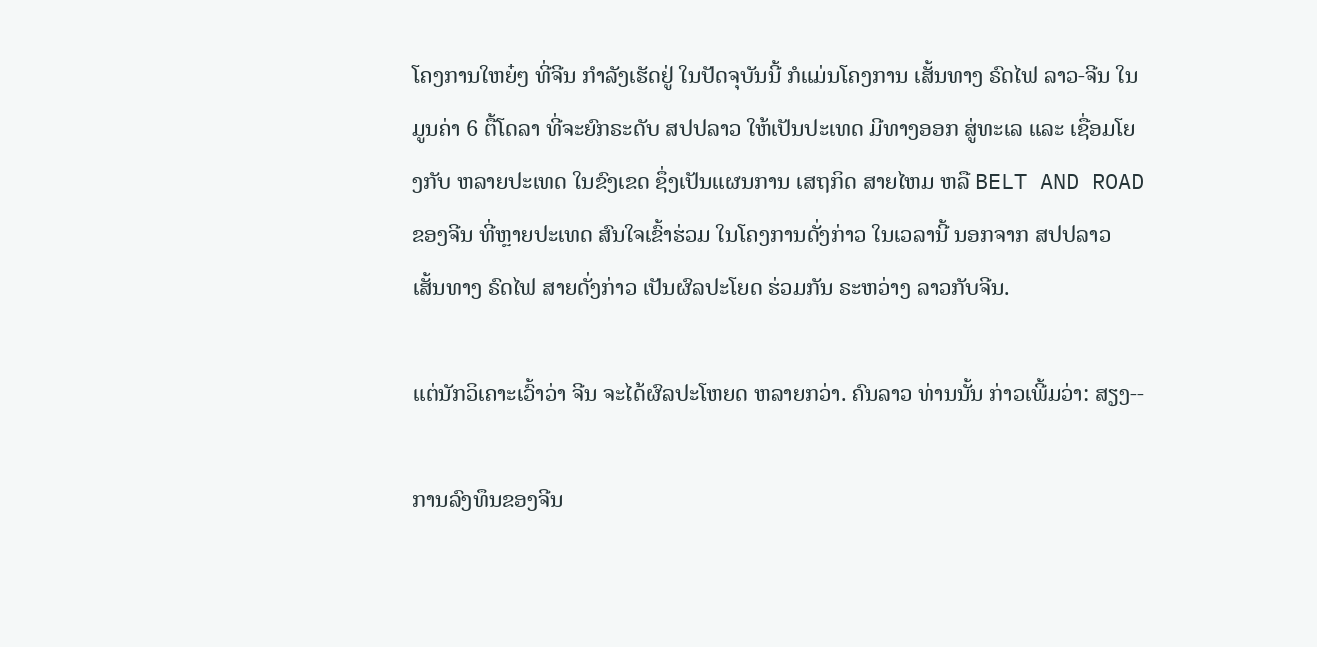ໂຄງການໃຫຍ໋ໆ ທີ່ຈີນ ກຳລັງເຮັດຢູ່ ໃນປັດຈຸບັນນີ້ ກໍແມ່ນໂຄງການ ເສັ້ນທາງ ຣົດໄຟ ລາວ-ຈີນ ໃນມູນຄ່າ 6 ຕື້ໂດລາ ທີ່ຈະຍົກຣະດັບ ສປປລາວ ໃຫ້ເປັນປະເທດ ມີທາງອອກ ສູ່ທະເລ ແລະ ເຊື່ອມໂຍງກັບ ຫລາຍປະເທດ ໃນຂົງເຂດ ຊຶ່ງເປັນແຜນການ ເສຖກິດ ສາຍໄຫມ ຫລື BELT AND ROAD ຂອງຈີນ ທີ່ຫຼາຍປະເທດ ສົນໃຈເຂົ້າຮ່ວມ ໃນໂຄງການດັ່ງກ່າວ ໃນເວລານີ້ ນອກຈາກ ສປປລາວ ເສັ້ນທາງ ຣົດໄຟ ສາຍດັ່ງກ່າວ ເປັນຜົລປະໂຍດ ຮ່ວມກັນ ຣະຫວ່າງ ລາວກັບຈີນ.

ແຕ່ນັກວິເຄາະເວົ້າວ່າ ຈີນ ຈະໄດ້ຜົລປະໂຫຍດ ຫລາຍກວ່າ. ຄົນລາວ ທ່ານນັ້ນ ກ່າວເພີ້ມວ່າ: ສຽງ--

ການລົງທຶນຂອງຈີນ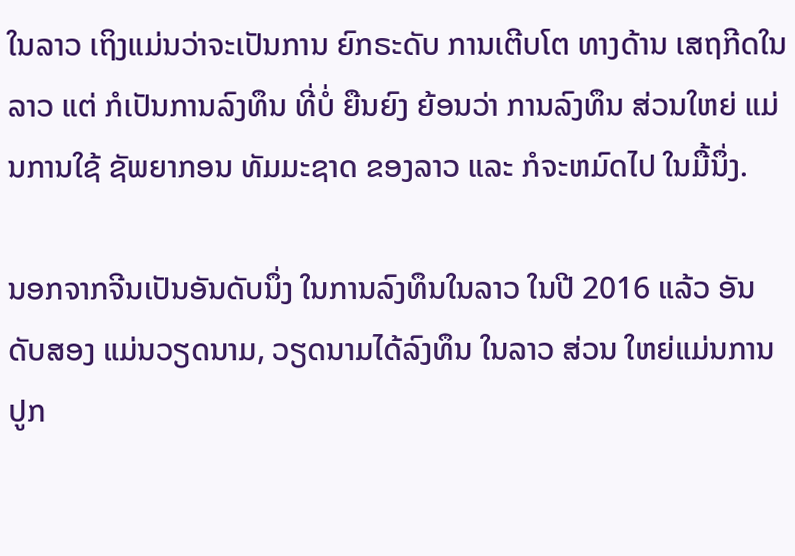ໃນລາວ ເຖິງແມ່ນວ່າຈະເປັນການ ຍົກຣະດັບ ການເຕີບໂຕ ທາງດ້ານ ເສຖກີດໃນລາວ ແຕ່ ກໍເປັນການລົງທຶນ ທີ່ບໍ່ ຍືນຍົງ ຍ້ອນວ່າ ການລົງທຶນ ສ່ວນໃຫຍ່ ແມ່ນການໃຊ້ ຊັພຍາກອນ ທັມມະຊາດ ຂອງລາວ ແລະ ກໍຈະຫມົດໄປ ໃນມື້ນຶ່ງ.

ນອກຈາກຈີນເປັນອັນດັບນຶ່ງ ໃນການລົງທຶນໃນລາວ ໃນປີ 2016 ແລ້ວ ອັນດັບສອງ ແມ່ນວຽດນາມ, ວຽດນາມໄດ້ລົງທຶນ ໃນລາວ ສ່ວນ ໃຫຍ່ແມ່ນການ ປູກ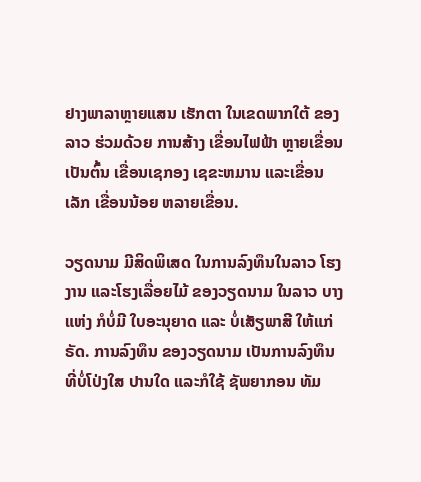ຢາງພາລາຫຼາຍແສນ ເຮັກຕາ ໃນເຂດພາກໃຕ້ ຂອງລາວ ຮ່ວມດ້ວຍ ການສ້າງ ເຂື່ອນໄຟຟ້າ ຫຼາຍເຂື່ອນເປັນຕົ້ນ ເຂື່ອນເຊກອງ ເຊຂະຫມານ ແລະເຂື່ອນເລັກ ເຂື່ອນນ້ອຍ ຫລາຍເຂື່ອນ.

ວຽດນາມ ມີສິດພິເສດ ໃນການລົງທຶນໃນລາວ ໂຮງງານ ແລະໂຮງເລື່ອຍໄມ້ ຂອງວຽດນາມ ໃນລາວ ບາງແຫ່ງ ກໍບໍ່ມີ ໃບອະນຸຍາດ ແລະ ບໍ່ເສັຽພາສີ ໃຫ້ແກ່ຣັດ. ການລົງທຶນ ຂອງວຽດນາມ ເປັນການລົງທຶນ ທີ່ບໍ່ໂປ່ງໃສ ປານໃດ ແລະກໍໃຊ້ ຊັພຍາກອນ ທັມ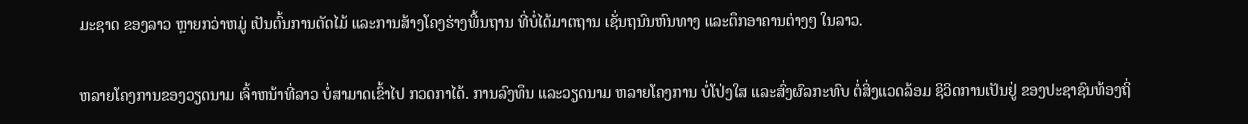ມະຊາດ ຂອງລາວ ຫຼາຍກວ່າຫມູ່ ເປັນຕົ້ນການຕັດໄມ້ ແລະການສ້າງໂຄງຮ່າງພື້ນຖານ ທີ່ບໍ່ໄດ້ມາຕຖານ ເຊັ່ນຖນົນຫົນທາງ ແລະຕຶກອາຄານຕ່າງໆ ໃນລາວ.

ຫລາຍໂຄງການຂອງວຽດນາມ ເຈົ້າຫນ້າທີ່ລາວ ບໍ່ສາມາດເຂົ້າໄປ ກວດກາໄດ້. ການລົງທຶນ ແລະວຽດນາມ ຫລາຍໂຄງການ ບໍ່ໂປ່ງໃສ ແລະສົ່ງຜົລກະທົບ ຕໍ່ສິ່ງແວດລ້ອມ ຊິວິດການເປັນຢູ່ ຂອງປະຊາຊົນທ້ອງຖິ່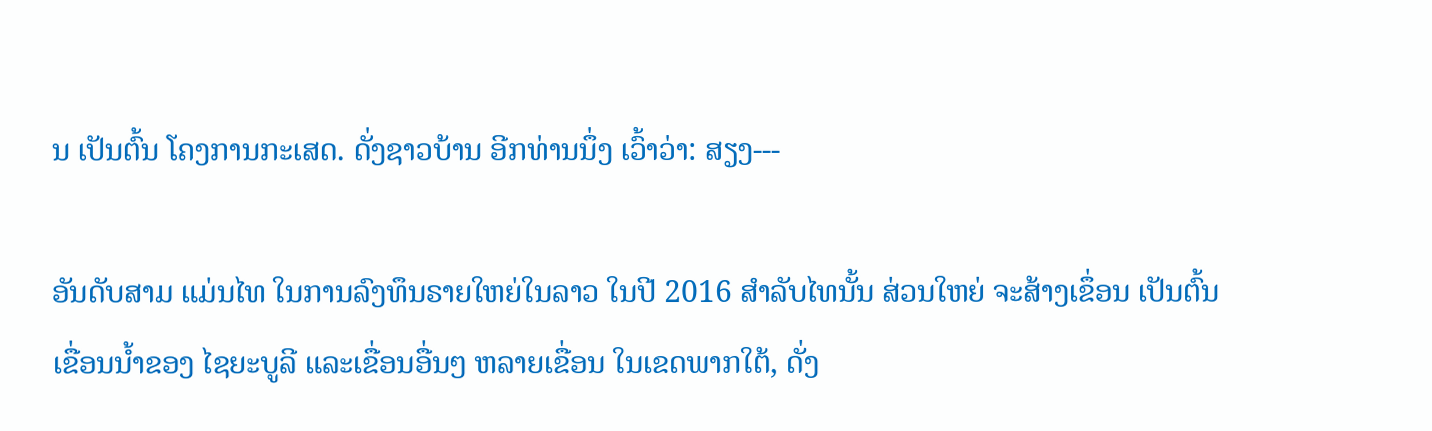ນ ເປັນຕົ້ນ ໂຄງການກະເສດ. ດັ່ງຊາວບ້ານ ອີກທ່ານນຶ່ງ ເວົ້າວ່າ: ສຽງ---

ອັນດັບສາມ ແມ່ນໄທ ໃນການລົງທຶນຣາຍໃຫຍ່ໃນລາວ ໃນປີ 2016 ສຳລັບໄທນັ້ນ ສ່ວນໃຫຍ່ ຈະສ້າງເຂຶ່ອນ ເປັນຕົ້ນ ເຂື່ອນນ້ຳຂອງ ໄຊຍະບູລີ ແລະເຂື່ອນອື່ນໆ ຫລາຍເຂື່ອນ ໃນເຂດພາກໃຕ້, ດັ່ງ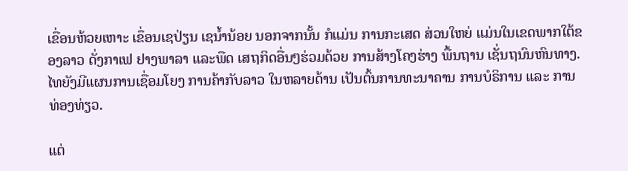ເຂື່ອນຫ້ວຍເຫາະ ເຂຶ່ອນເຊປ່ຽນ ເຊນ້ຳນ້ອຍ ນອກຈາກນັ້ນ ກໍແມ່ນ ການກະເສດ ສ່ວນໃຫຍ່ ແມ່ນໃນເຂດພາກໃຕ້ຂອງລາວ ດັ່ງກາເຟ ຢາງພາລາ ແລະພືດ ເສຖກິດອື່ນໆຮ່ວມດ້ວຍ ການສ້າງໂຄງຮ່າງ ພື້ນຖານ ເຊັ່ນຖນົນຫົນທາງ. ໄທຍັງມີແຜນການເຊື່ອມໂຍງ ການຄ້າກັບລາວ ໃນຫລາຍດ້ານ ເປັນຕົ້ນການທະນາຄານ ການບໍຣິການ ແລະ ການທ່ອງທ່ຽວ.

ແຕ່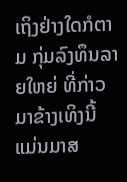ເຖິງຢ່າງໃດກໍຕາມ ກຸ່ມລົງທຶນລາຍໃຫຍ່ ທີ່ກ່າວມາຂ້າງເທິງນີ້ ແມ່ນມາສ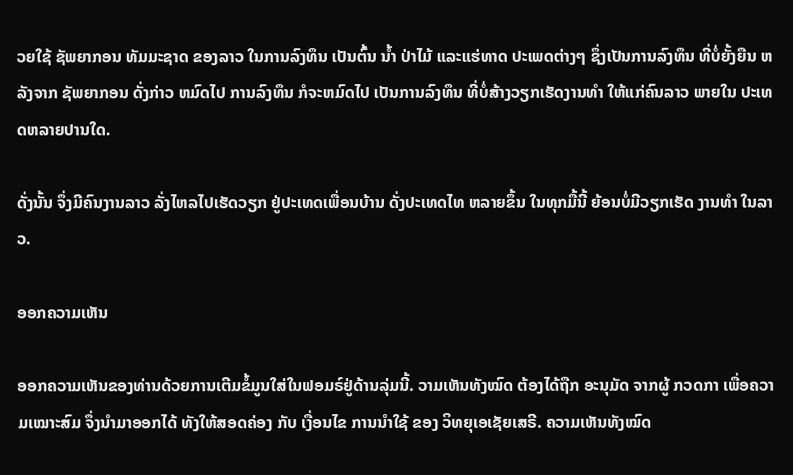ວຍໃຊ້ ຊັພຍາກອນ ທັມມະຊາດ ຂອງລາວ ໃນການລົງທຶນ ເປັນຕົ້ນ ນ້ຳ ປ່າໄມ້ ແລະແຮ່ທາດ ປະເພດຕ່າງໆ ຊຶ່ງເປັນການລົງທຶນ ທີ່ບໍ່ຍັ້ງຍືນ ຫລັງຈາກ ຊັພຍາກອນ ດັ່ງກ່າວ ຫມົດໄປ ການລົງທຶນ ກໍຈະຫມົດໄປ ເປັນການລົງທຶນ ທີ່ບໍ່ສ້າງວຽກເຮັດງານທຳ ໃຫ້ແກ່ຄົນລາວ ພາຍໃນ ປະເທດຫລາຍປານໃດ.

ດັ່ງນັ້ນ ຈຶ່ງມີຄົນງານລາວ ລັ່ງໄຫລໄປເຮັດວຽກ ຢູ່ປະເທດເພື່ອນບ້ານ ດັ່ງປະເທດໄທ ຫລາຍຂຶ້ນ ໃນທຸກມື້ນີ້ ຍ້ອນບໍ່ມີວຽກເຮັດ ງານທຳ ໃນລາວ.

ອອກຄວາມເຫັນ

ອອກຄວາມເຫັນຂອງທ່ານດ້ວຍການເຕີມຂໍ້ມູນໃສ່ໃນຟອມຣ໌ຢູ່ດ້ານລຸ່ມນີ້. ວາມເຫັນທັງໝົດ ຕ້ອງໄດ້ຖືກ ອະນຸມັດ ຈາກຜູ້ ກວດກາ ເພື່ອຄວາມເໝາະສົມ ຈຶ່ງນໍາມາອອກໄດ້ ທັງໃຫ້ສອດຄ່ອງ ກັບ ເງື່ອນໄຂ ການນຳໃຊ້ ຂອງ ວິທຍຸເອເຊັຍເສຣີ. ຄວາມເຫັນທັງໝົດ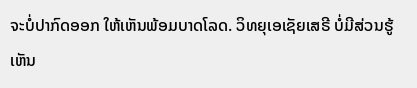ຈະບໍ່ປາກົດອອກ ໃຫ້ເຫັນພ້ອມບາດໂລດ. ວິທຍຸເອເຊັຍເສຣີ ບໍ່ມີສ່ວນຮູ້ເຫັນ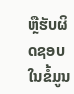ຫຼືຮັບຜິດຊອບ ໃນຂໍ້ມູນ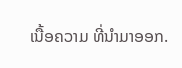ເນື້ອຄວາມ ທີ່ນໍາມາອອກ.